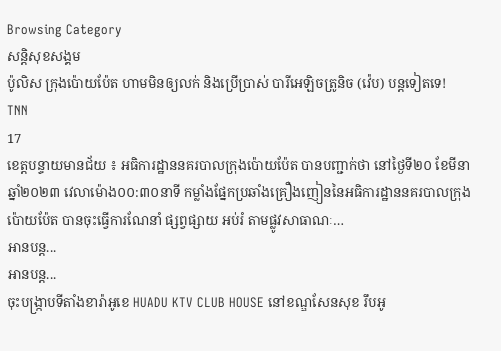Browsing Category
សន្តិសុខសង្គម
ប៉ូលិស ក្រុងប៉ោយប៉ែត ហាមមិនឲ្យលក់ និងប្រើប្រាស់ បារីអេឡិចត្រូនិច (វ៉េប) បន្តទៀតទេ!
TNN
17
ខេត្តបន្ទាយមានជ័យ ៖ អធិការដ្ឋាននគរបាលក្រុងប៉ោយប៉ែត បានបញ្ជាក់ថា នៅថ្ងៃទី២០ ខែមីនា ឆ្នាំ២០២៣ វេលាម៉ោង០០:៣០នាទី កម្លាំងផ្នែកប្រឆាំងគ្រឿងញៀននៃអធិការដ្ឋាននគរបាលក្រុងប៉ោយប៉ែត បានចុះធ្វើការណែនាំ ផ្សព្វផ្សាយ អប់រំ តាមផ្លូវសាធាណៈ…
អានបន្ត...
អានបន្ត...
ចុះបង្ក្រាបទីតាំងខារ៉ាអូខេ HUADU KTV CLUB HOUSE នៅខណ្ឌសែនសុខ រឹបអូ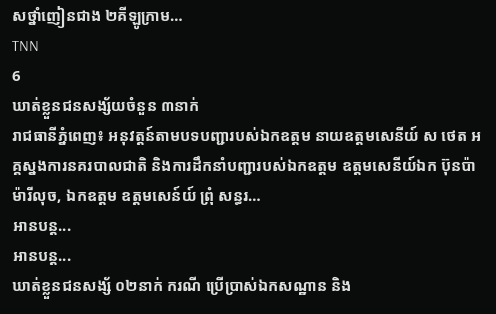សថ្នាំញៀនជាង ២គីឡូក្រាម…
TNN
6
ឃាត់ខ្លួនជនសង្ស័យចំនួន ៣នាក់
រាជធានីភ្នំពេញ៖ អនុវត្តន៍តាមបទបញ្ជារបស់ឯកឧត្តម នាយឧត្ដមសេនីយ៍ ស ថេត អគ្គស្នងការនគរបាលជាតិ និងការដឹកនាំបញ្ជារបស់ឯកឧត្តម ឧត្តមសេនីយ៍ឯក ប៊ុនប៉ា ម៉ារីលុច, ឯកឧត្តម ឧត្ដមសេន៍យ៍ ព្រុំ សន្ធរ…
អានបន្ត...
អានបន្ត...
ឃាត់ខ្លួនជនសង្ស័ ០២នាក់ ករណី ប្រើប្រាស់ឯកសណ្ឋាន និង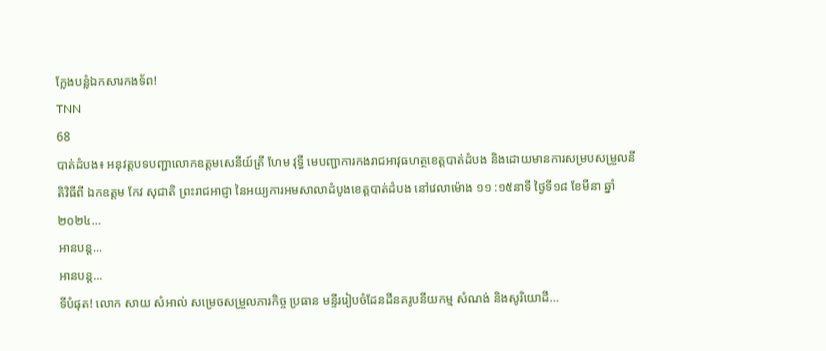ក្លែងបន្លំឯកសារកងទ័ព!
TNN
68
បាត់ដំបង៖ អនុវត្តបទបញ្ជាលោកឧត្តមសេនីយ៍ត្រី ហែម វុទ្ធី មេបញ្ជាការកងរាជអាវុធហត្ថខេត្តបាត់ដំបង និងដោយមានការសម្របសម្រួលនីតិវិធីពី ឯកឧត្តម កែវ សុជាតិ ព្រះរាជអាជ្ញា នៃអយ្យការអមសាលាដំបូងខេត្តបាត់ដំបង នៅវេលាម៉ោង ១១ :១៥នាទី ថ្ងៃទី១៨ ខែមីនា ឆ្នាំ២០២៤…
អានបន្ត...
អានបន្ត...
ទីបំផុត! លោក សាយ សំអាល់ សម្រេចសម្រួលភារកិច្ច ប្រធាន មន្ទីររៀបចំដែនដីនគរូបនីយកម្ម សំណង់ និងសូរិយោដី…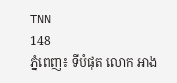TNN
148
ភ្នំពេញ៖ ទីបំផុត លោក អាង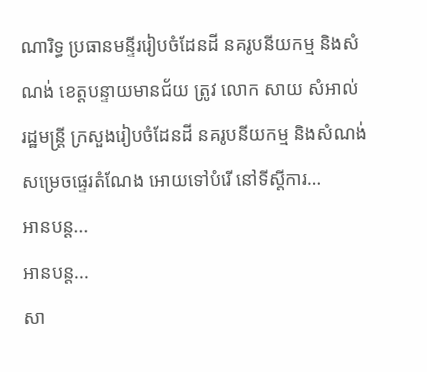ណារិទ្ធ ប្រធានមន្ទីររៀបចំដែនដី នគរូបនីយកម្ម និងសំណង់ ខេត្តបន្ទាយមានជ័យ ត្រូវ លោក សាយ សំអាល់ រដ្ឋមន្ត្រី ក្រសួងរៀបចំដែនដី នគរូបនីយកម្ម និងសំណង់ សម្រេចផ្ទេរតំណែង អោយទៅបំរើ នៅទីស្តីការ…
អានបន្ត...
អានបន្ត...
សា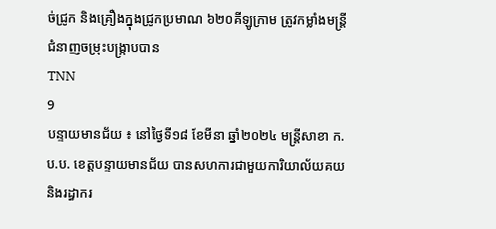ច់ជ្រូក និងគ្រឿងក្នុងជ្រូកប្រមាណ ៦២០គីឡូក្រាម ត្រូវកម្លាំងមន្ត្រីជំនាញចម្រុះបង្រ្កាបបាន
TNN
9
បន្ទាយមានជ័យ ៖ នៅថ្ងៃទី១៨ ខែមីនា ឆ្នាំ២០២៤ មន្ត្រីសាខា ក.ប.ប. ខេត្តបន្ទាយមានជ័យ បានសហការជាមួយការិយាល័យគយ និងរដ្ធាករ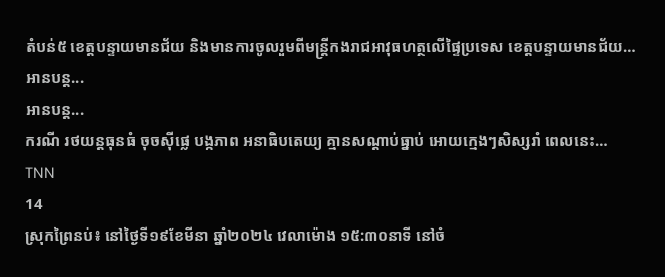តំបន់៥ ខេត្តបន្ទាយមានជ័យ និងមានការចូលរួមពីមន្រ្តីកងរាជអាវុធហត្ថលើផ្ទៃប្រទេស ខេត្តបន្ទាយមានជ័យ…
អានបន្ត...
អានបន្ត...
ករណី រថយន្តធុនធំ ចុចស៊ីផ្លេ បង្កភាព អនាធិបតេយ្យ គ្មានសណ្ដាប់ធ្នាប់ អោយក្មេងៗសិស្សរាំ ពេលនេះ…
TNN
14
ស្រុកព្រៃនប់៖ នៅថ្ងៃទី១៩ខែមីនា ឆ្នាំ២០២៤ វេលាម៉ោង ១៥:៣០នាទី នៅចំ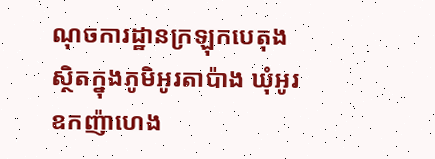ណុចការដ្ឋានក្រឡុកបេតុង ស្ថិតក្នុងភូមិអូរតាប៉ាង ឃុំអូរឧកញ៉ាហេង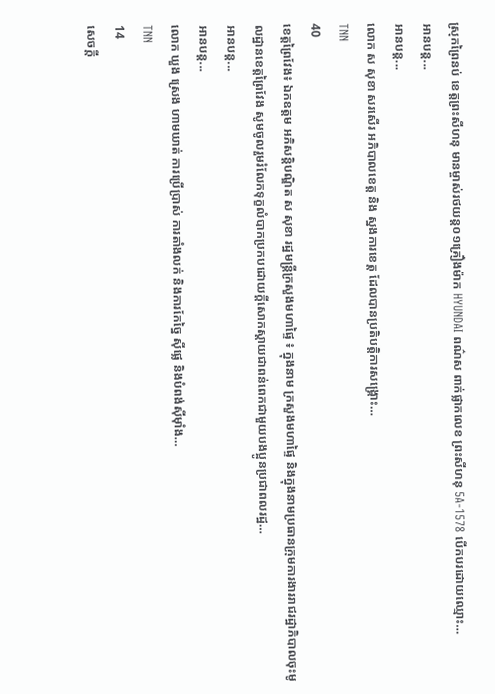ស្រុកព្រៃនប់ ខេត្តព្រះសីហនុ មានម្ចាស់រថយន្ដ០១គ្រឿងម៉ាក HYUNDAI ពណ៌ស ពាក់ផ្លាកលេខ ព្រះសីហនុ 5A-1578 បើកបរដោយឈ្មោះ…
អានបន្ត...
អានបន្ត...
លោក ស សុខា សរសើរ អភិបាលខេត្ត និង ស្នងការខេត្ត ដែលបានប្រតិបត្តិការសង្គ្រោះ…
TNN
40
ខេត្តព្រៃវែង៖ ឯកឧត្ដម អភិសន្តិបណ្ឌិត ស សុខា រដ្ឋមន្ត្រីក្រសួងមហាផ្ទៃ ៖ ក្នុងនាម ក្រសួងមហាផ្ទៃ និងក្នុងនាមប្រធានក្រុមការងាររាជរដ្ឋាភិបាលចុះមូលដ្ឋានខេត្តព្រៃវែង សូមចូលរួមរំលែកទុក្ខលំបាកប្រកបដោយក្ដីសោកស្ដាយជាពន់ពេកជាមួយបងប្អូនប្រជាពលរដ្ឋ…
អានបន្ត...
អានបន្ត...
លោក ឃួង ស្រេង ហាមឃាត់ ការប្រើប្រាស់ ការតាំងលក់ និងការកែច្នៃ ស៊ីផ្លេ និងបំពង់ស៊ីម៉ាំង…
TNN
14
សេចក្តី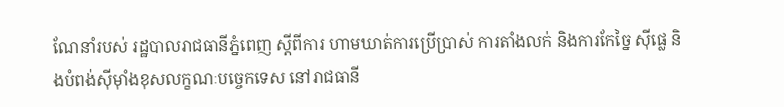ណែនាំរបស់ រដ្ឋបាលរាជធានីភ្នំពេញ ស្តីពីការ ហាមឃាត់ការប្រើប្រាស់ ការតាំងលក់ និងការកែច្នៃ ស៊ីផ្លេ និងបំពង់ស៊ីម៉ាំងខុសលក្ខណៈបច្ចេកទេស នៅរាជធានី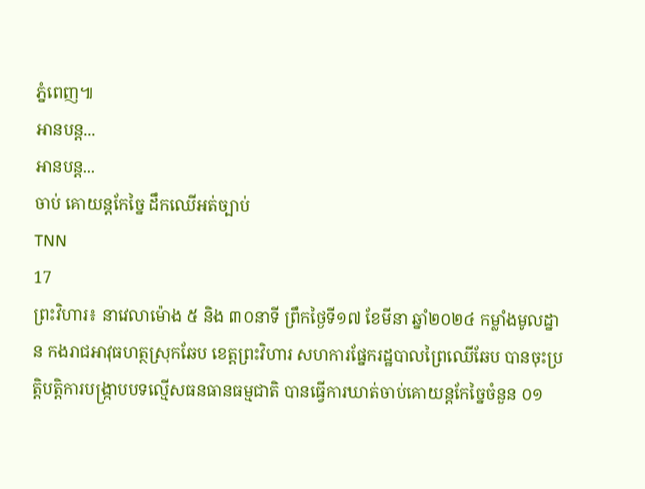ភ្នំពេញ៕
អានបន្ត...
អានបន្ត...
ចាប់ គោយន្តកែច្នៃ ដឹកឈើអត់ច្បាប់
TNN
17
ព្រះវិហារ៖ នាវេលាម៉ោង ៥ និង ៣០នាទី ព្រឹកថ្ងៃទី១៧ ខែមីនា ឆ្នាំ២០២៤ កម្លាំងមូលដ្នាន កងរាជអាវុធហត្ថស្រុកឆែប ខេត្តព្រះវិហារ សហការផ្នែករដ្ឋបាលព្រៃឈើឆែប បានចុះប្រតិ្តបត្តិការបង្រ្កាបបទល្មើសធនធានធម្មជាតិ បានធ្វើការឃាត់ចាប់គោយន្តកែច្នៃចំនួន ០១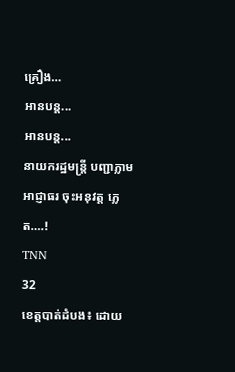គ្រឿង…
អានបន្ត...
អានបន្ត...
នាយករដ្ឋមន្ត្រី បញ្ជាភ្លាម អាជ្ញាធរ ចុះអនុវត្ត ភ្លេត….!
TNN
32
ខេត្តបាត់ដំបង៖ ដោយ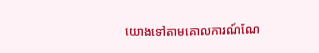យោងទៅតាមគោលការណ៍ណែ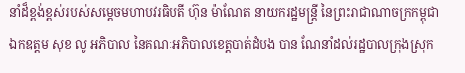នាំដ៏ខ្ពង់ខ្ពស់របស់សម្ដេចមហាបវរធិបតី ហ៊ុន ម៉ាណែត នាយករដ្ឋមន្រ្ដី នៃព្រះរាជាណាចក្រកម្ពុជា ឯកឧត្តម សុខ លូ អភិបាល នៃគណៈអភិបាលខេត្តបាត់ដំបង បាន ណែនាំដល់រដ្ឋបាលក្រុងស្រុក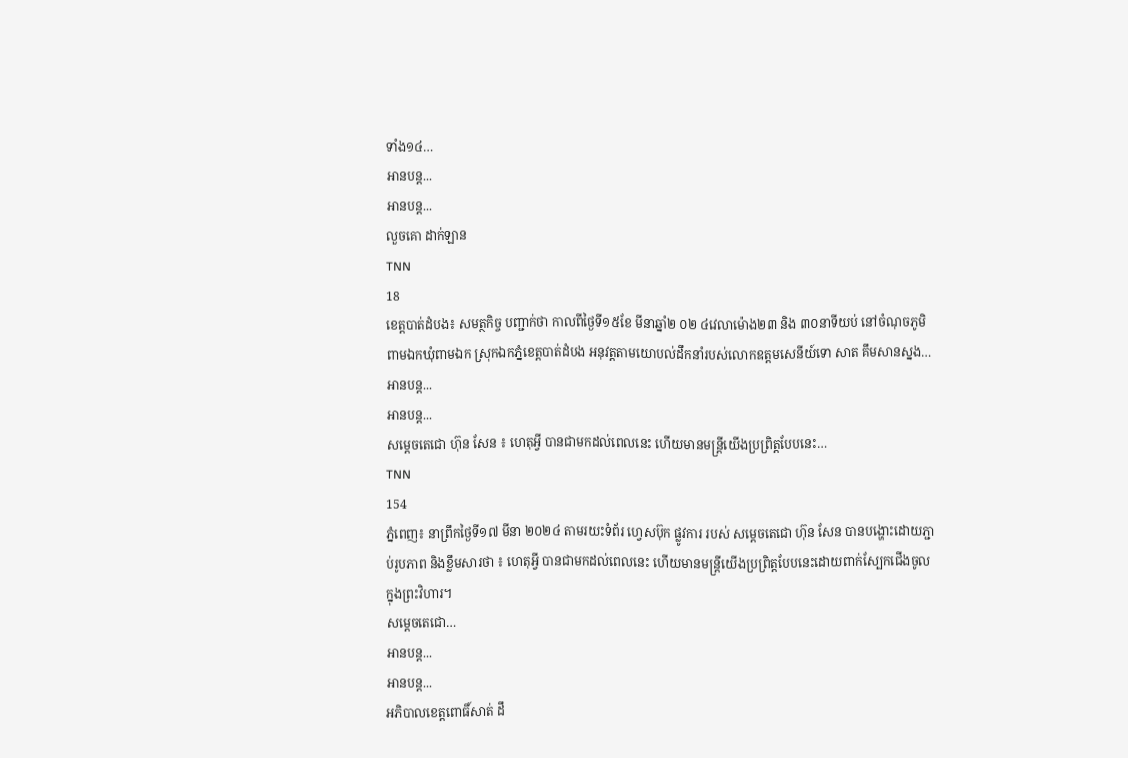ទាំង១៤…
អានបន្ត...
អានបន្ត...
លួចគោ ដាក់ឡាន
TNN
18
ខេត្តបាត់ដំបង៖ សមត្ថកិច្ច បញ្ជាក់ថា កាលពីថ្ងៃទី១៥ខែ មីនាឆ្នាំ២ ០២ ៤វេលាម៉ោង២៣ និង ៣០នាទីយប់ នៅចំណុចភូមិពាមឯកឃុំពាមឯក ស្រុកឯកភ្នំខេត្តបាត់ដំបង អនុវត្តតាមយោបល់ដឹកនាំរបស់លោកឧត្តមសេនីយ៍ទោ សាត គឹមសានស្នង…
អានបន្ត...
អានបន្ត...
សម្តេចតេជោ ហ៊ុន សែន ៖ ហេតុអ្វី បានជាមកដល់ពេលនេះ ហើយមានមន្ត្រីយើងប្រព្រិត្តបែបនេះ…
TNN
154
ភ្នំពេញ៖ នាព្រឹកថ្ងៃទី១៧ មីនា ២០២៤ តាមរយះទំព័រ ហ្វេសប៊ុក ផ្លូវការ របស់ សម្តេចតេជោ ហ៊ុន សែន បានបង្ហោះដោយភ្ជាប់រូបភាព និងខ្លឹមសារថា ៖ ហេតុអ្វី បានជាមកដល់ពេលនេះ ហើយមានមន្ត្រីយើងប្រព្រិត្តបែបនេះដោយពាក់ស្បែកជើងចូលក្នុងព្រះវិហារ។
សម្តេចតេជោ…
អានបន្ត...
អានបន្ត...
អភិបាលខេត្តពោធិ៍សាត់ ដឹ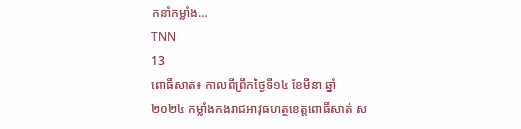កនាំកម្លាំង…
TNN
13
ពោធិ៍សាត៖ កាលពីព្រឹកថ្ងៃទី១៤ ខែមីនា ឆ្នាំ២០២៤ កម្លាំងកងរាជអាវុធហត្ថខេត្តពោធិ៍សាត់ ស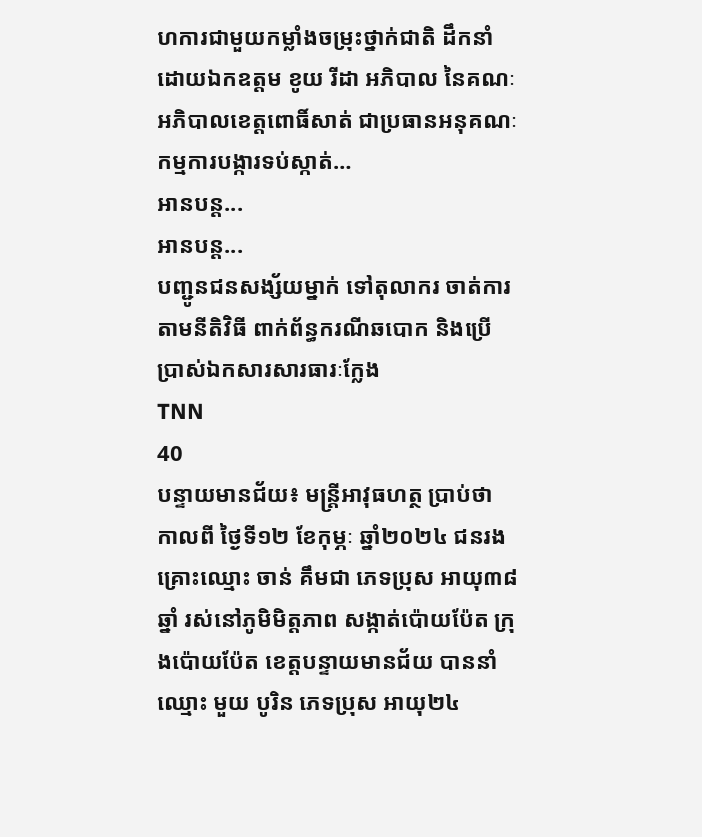ហការជាមួយកម្លាំងចម្រុះថ្នាក់ជាតិ ដឹកនាំដោយឯកឧត្តម ខូយ រីដា អភិបាល នៃគណៈអភិបាលខេត្តពោធិ៍សាត់ ជាប្រធានអនុគណៈកម្មការបង្ការទប់ស្កាត់…
អានបន្ត...
អានបន្ត...
បញ្ជូនជនសង្ស័យម្នាក់ ទៅតុលាករ ចាត់ការតាមនីតិវិធី ពាក់ព័ន្ធករណីឆបោក និងប្រើប្រាស់ឯកសារសារធារៈក្លែង
TNN
40
បន្ទាយមានជ័យ៖ មន្ត្រីអាវុធហត្ថ ប្រាប់ថា កាលពី ថ្ងៃទី១២ ខែកុម្ភៈ ឆ្នាំ២០២៤ ជនរងគ្រោះឈ្មោះ ចាន់ គឹមជា ភេទប្រុស ឣាយុ៣៨ឆ្នាំ រស់នៅភូមិមិត្តភាព សង្កាត់ប៉ោយប៉ែត ក្រុងប៉ោយប៉ែត ខេត្តបន្ទាយមានជ័យ បាននាំឈ្មោះ មួយ បូរិន ភេទប្រុស អាយុ២៤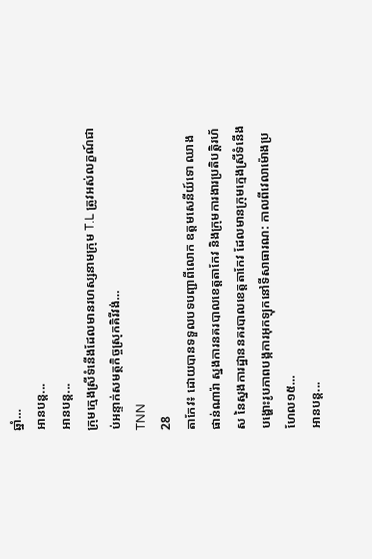ឆ្នាំ…
អានបន្ត...
អានបន្ត...
ក្រុមក្មេងស្រីទំនើងដែលមានរហស្សនាមក្រុម T.L ត្រូវអស់លក្ខណ៍ជាប់អន្ទាក់សមត្ថកិច្ចស្រុកគិរីវង់…
TNN
28
តាកែវ៖ ដោយបានទទួលបទបញ្ជាពីលោក ឧត្តមសេនីយ៍ទោ ឈាង ផាន់ណារ៉ា ស្នងការនគរបាលខេត្តតាកែវ និងក្រុមការងារប្រតិបត្តិរហ័ស នៃស្នងការដ្ឋាននគរបាលខេត្តតាកែវ ដែលមានក្រុមក្មេងស្រីទំនើងបង្ហោះរូបភាពបង្កការអុកឡុកនៅទីសាធារណ: កាលពីវេលាម៉ោងប្រហែល១៥…
អានបន្ត...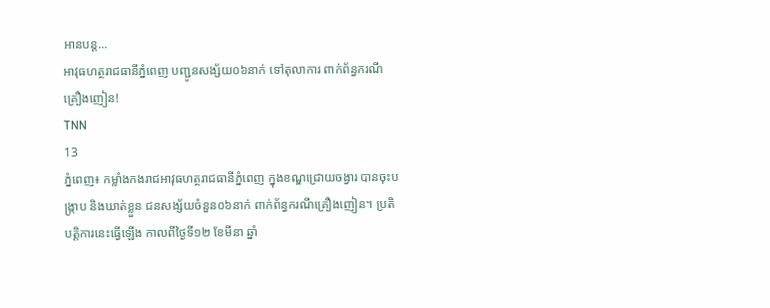អានបន្ត...
អាវុធហត្ថរាជធានីភ្នំពេញ បញ្ជូនសង្ស័យ០៦នាក់ ទៅតុលាការ ពាក់ព័ន្ធករណីគ្រឿងញៀន!
TNN
13
ភ្នំពេញ៖ កម្លាំងកងរាជអាវុធហត្ថរាជធានីភ្នំពេញ ក្នុងខណ្ឌជ្រោយចង្វារ បានចុះបង្រ្កាប និងឃាត់ខ្លួន ជនសង្ស័យចំនួន០៦នាក់ ពាក់ព័ន្ធករណីគ្រឿងញៀន។ ប្រតិបត្តិការនេះធ្វើឡើង កាលពីថ្ងៃទី១២ ខែមីនា ឆ្នាំ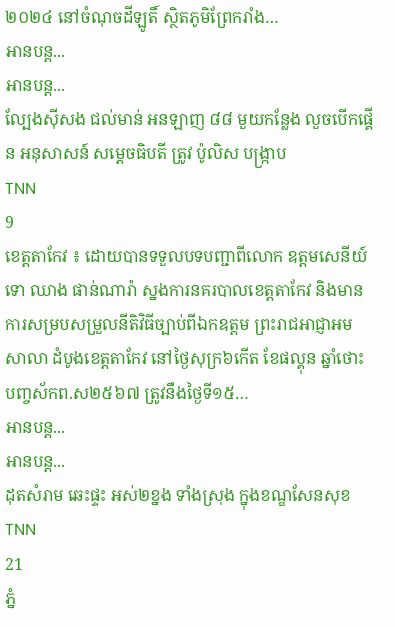២០២៤ នៅចំណុចដីឡូតិ៍ ស្ថិតភូមិព្រែករាំង…
អានបន្ត...
អានបន្ត...
ល្បែងស៊ីសង ជល់មាន់ អនឡាញ ៨៨ មួយកន្លែង លួចបើកផ្គើន អនុសាសន៍ សម្តេចធិបតី ត្រូវ ប៉ូលិស បង្ក្រាប
TNN
9
ខេត្តតាកែវ ៖ ដោយបានទទួលបទបញ្ជាពីលោក ឧត្តមសេនីយ៍ទោ ឈាង ផាន់ណារ៉ា ស្នងការនគរបាលខេត្តតាកែវ និងមានការសម្របសម្រួលនីតិវិធីច្បាប់ពីឯកឧត្តម ព្រះរាជអាជ្ញាអមសាលា ដំបូងខេត្តតាកែវ នៅថ្ងៃសុក្រ៦កើត ខែផល្គុន ឆ្នាំថោះ បញ្ចស័កព.ស២៥៦៧ ត្រូវនឹងថ្ងៃទី១៥…
អានបន្ត...
អានបន្ត...
ដុតសំរាម ឆេះផ្ទះ អស់២ខ្នង ទាំងស្រុង ក្នុងខណ្ឌសែនសុខ
TNN
21
ភ្នំ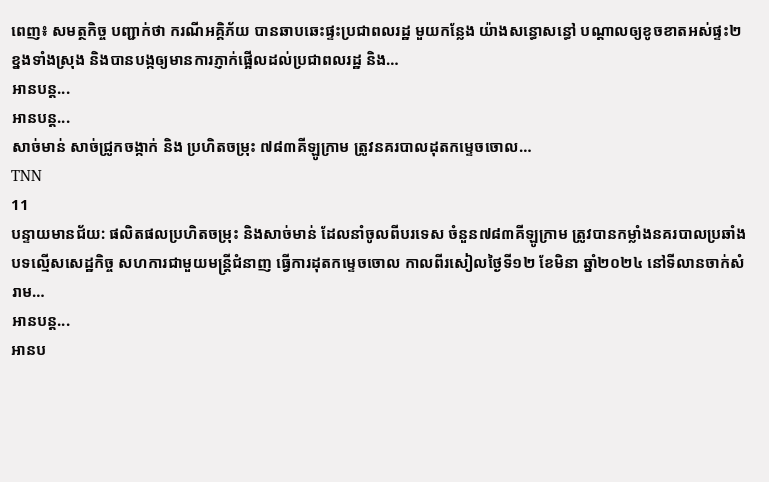ពេញ៖ សមត្ថកិច្ច បញ្ជាក់ថា ករណីអគ្គិភ័យ បានឆាបឆេះផ្ទះប្រជាពលរដ្ឋ មួយកន្លែង យ៉ាងសន្ធោសន្ធៅ បណ្តាលឲ្យខូចខាតអស់ផ្ទះ២ខ្នងទាំងស្រុង និងបានបង្កឲ្យមានការភ្ញាក់ផ្អើលដល់ប្រជាពលរដ្ឋ និង…
អានបន្ត...
អានបន្ត...
សាច់មាន់ សាច់ជ្រូកចង្កាក់ និង ប្រហិតចម្រុះ ៧៨៣គីឡូក្រាម ត្រូវនគរបាលដុតកម្ទេចចោល…
TNN
11
បន្ទាយមានជ័យ: ផលិតផលប្រហិតចម្រុះ និងសាច់មាន់ ដែលនាំចូលពីបរទេស ចំនួន៧៨៣គីឡូក្រាម ត្រូវបានកម្លាំងនគរបាលប្រឆាំងបទល្មើសសេដ្ឋកិច្ច សហការជាមួយមន្ត្រីជំនាញ ធ្វើការដុតកម្ទេចចោល កាលពីរសៀលថ្ងៃទី១២ ខែមិនា ឆ្នាំ២០២៤ នៅទីលានចាក់សំរាម…
អានបន្ត...
អានប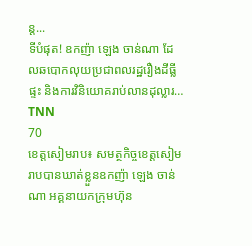ន្ត...
ទីបំផុត! ឧកញ៉ា ឡេង ចាន់ណា ដែលឆបោកលុយប្រជាពលរដ្ឋរឿងដីធ្លីផ្ទះ និងការវិនិយោគរាប់លានដុល្លារ…
TNN
70
ខេត្តសៀមរាប៖ សមត្ថកិច្ចខេត្តសៀមរាបបានឃាត់ខ្លួនឧកញ៉ា ឡេង ចាន់ណា អគ្គនាយកក្រុមហ៊ុន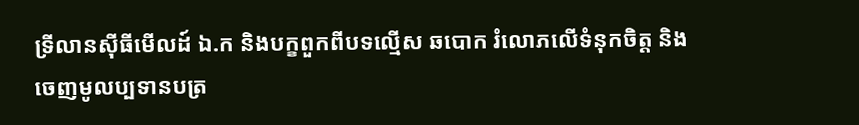ទ្រីលានស៊ីធីមើលដ៍ ឯ.ក និងបក្ខពួកពីបទល្មើស ឆបោក រំលោភលើទំនុកចិត្ត និងចេញមូលប្បទានបត្រ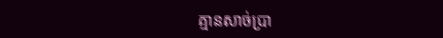គ្មានសាច់ប្រា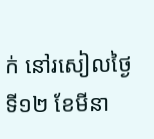ក់ នៅរសៀលថ្ងៃទី១២ ខែមីនា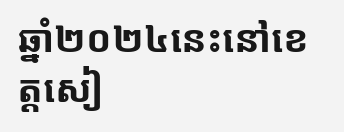ឆ្នាំ២០២៤នេះនៅខេត្តសៀ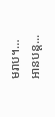មរាប។…
អានបន្ត...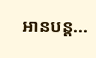អានបន្ត...